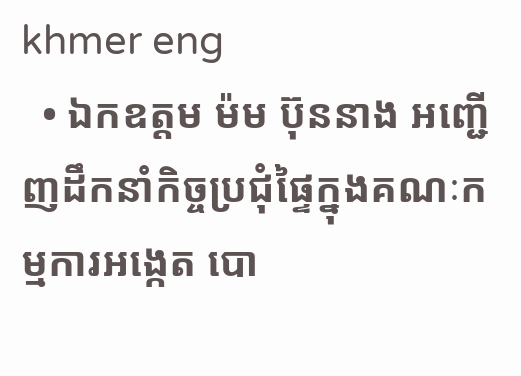khmer eng
  • ឯកឧត្តម ម៉ម ប៊ុននាង អញ្ជើញដឹកនាំកិច្ចប្រជុំផ្ទៃក្នុងគណៈកម្មការអង្កេត បោ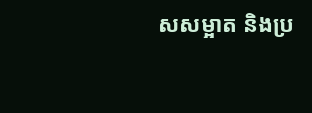សសម្អាត និងប្រ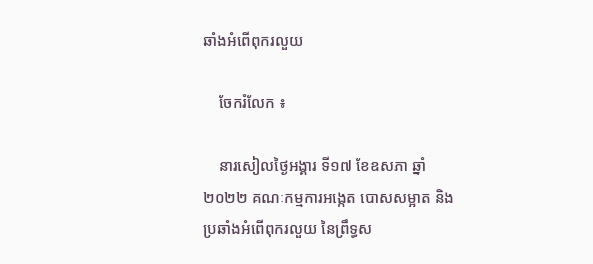ឆាំងអំពើពុករលួយ

    ចែករំលែក ៖

    នារសៀលថ្ងៃអង្គារ ទី១៧ ខែឧសភា ឆ្នាំ២០២២ គណៈកម្មការអង្កេត បោសសម្អាត និងប្រឆាំងអំពើពុករលួយ នៃព្រឹទ្ធស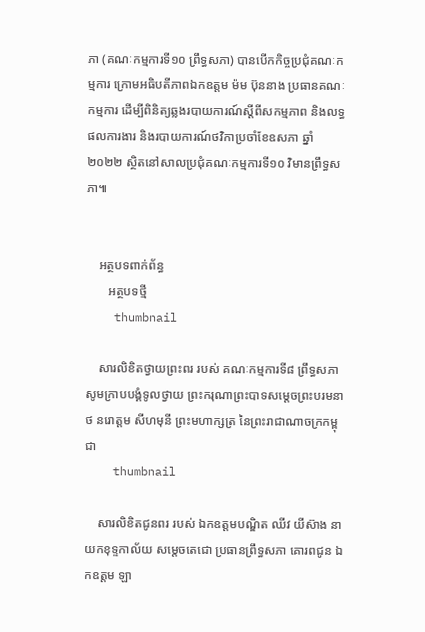ភា (គណៈកម្មការទី១០ ព្រឹទ្ធសភា) បានបើកកិច្ចប្រជុំគណៈកម្មការ ក្រោមអធិបតីភាពឯកឧត្តម ម៉ម ប៊ុននាង ប្រធានគណៈកម្មការ ដើម្បីពិនិត្យឆ្លងរបាយការណ៍ស្តីពីសកម្មភាព និងលទ្ធផលការងារ និងរបាយការណ៍ថវិកាប្រចាំខែឧសភា ឆ្នាំ២០២២ ស្ថិតនៅសាលប្រជុំគណៈកម្មការទី១០ វិមានព្រឹទ្ធសភា៕


    អត្ថបទពាក់ព័ន្ធ
       អត្ថបទថ្មី
    thumbnail

    សារលិខិតថ្វាយព្រះពរ របស់ គណៈកម្មការទី៨ ព្រឹទ្ធសភា សូមក្រាបបង្គំទូលថ្វាយ ព្រះករុណាព្រះបាទសម្តេចព្រះបរមនាថ នរោត្តម សីហមុនី ព្រះមហាក្សត្រ នៃព្រះរាជាណាចក្រកម្ពុជា
    thumbnail

    សារលិខិតជូនពរ របស់ ឯកឧត្តមបណ្ឌិត ឈីវ យីស៊ាង នាយកខុទ្ទកាល័យ សម្តេចតេជោ ប្រធានព្រឹទ្ធសភា គោរពជូន ឯកឧត្តម ឡា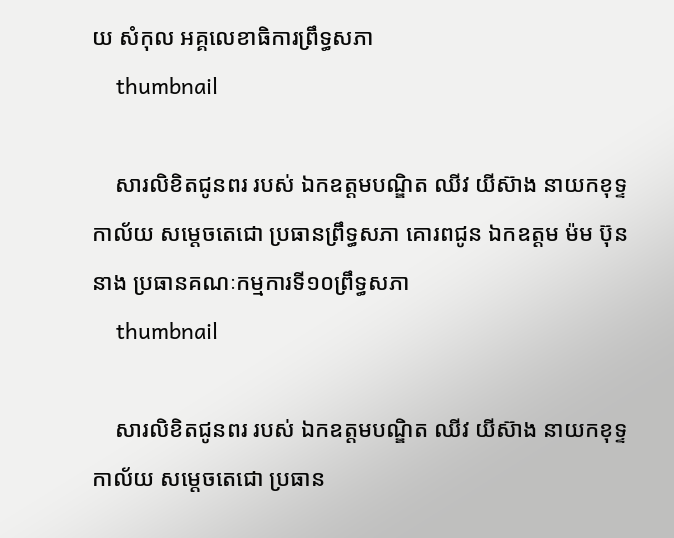យ សំកុល អគ្គលេខាធិការព្រឹទ្ធសភា
    thumbnail

    សារលិខិតជូនពរ របស់ ឯកឧត្តមបណ្ឌិត ឈីវ យីស៊ាង នាយកខុទ្ទកាល័យ សម្តេចតេជោ ប្រធានព្រឹទ្ធសភា គោរពជូន ឯកឧត្តម ម៉ម ប៊ុននាង ប្រធានគណៈកម្មការទី១០ព្រឹទ្ធសភា
    thumbnail

    សារលិខិតជូនពរ របស់ ឯកឧត្តមបណ្ឌិត ឈីវ យីស៊ាង នាយកខុទ្ទកាល័យ សម្តេចតេជោ ប្រធាន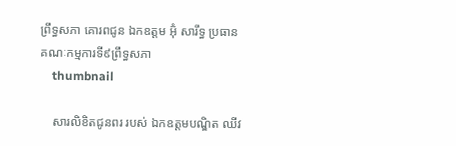ព្រឹទ្ធសភា គោរពជូន ឯកឧត្តម អ៊ុំ សារឹទ្ធ ប្រធានគណៈកម្មការទី៩ព្រឹទ្ធសភា
    thumbnail

    សារលិខិតជូនពរ របស់ ឯកឧត្តមបណ្ឌិត ឈីវ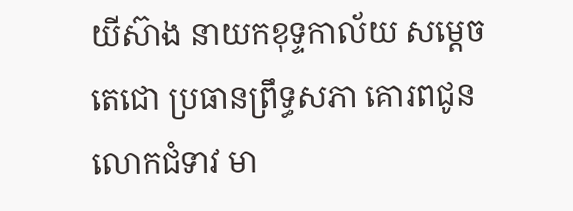យីស៊ាង នាយកខុទ្ទកាល័យ សម្តេចតេជោ ប្រធានព្រឹទ្ធសភា គោរពជូន លោកជំទាវ មា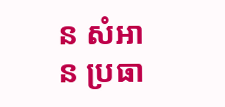ន សំអាន ប្រធា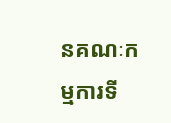នគណៈកម្មការទី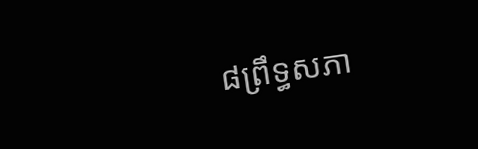៨ព្រឹទ្ធសភា